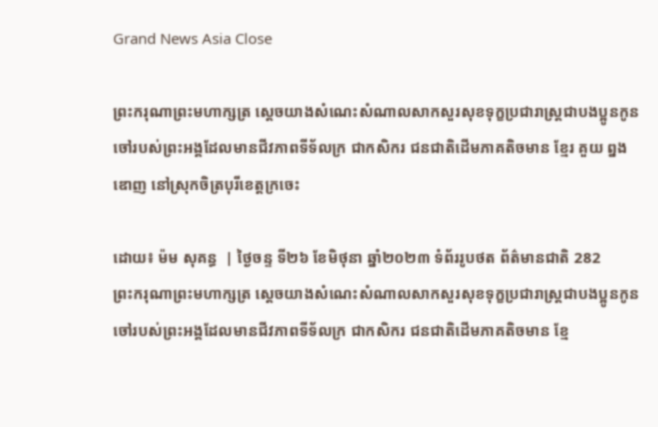Grand News Asia Close

ព្រះករុណាព្រះមហាក្សត្រ ស្តេចយាងសំណេះសំណាលសាកសួរសុខទុក្ខប្រជារាស្ត្រជាបងប្អូនកូនចៅរបស់ព្រះអង្គដែលមានជីវភាពទីទ័លក្រ ជាកសិករ ជនជាតិដើមភាគតិចមាន ខ្មែរ គួយ ព្នង ឌោញ នៅស្រុកចិត្របុរីខេត្តក្រចេះ

ដោយ៖ ម៉ម សុគន្ធ  | ថ្ងៃចន្ទ ទី២៦ ខែមិថុនា ឆ្នាំ២០២៣ ទំព័ររូបថត ព័ត៌មានជាតិ 282
ព្រះករុណាព្រះមហាក្សត្រ ស្តេចយាងសំណេះសំណាលសាកសួរសុខទុក្ខប្រជារាស្ត្រជាបងប្អូនកូនចៅរបស់ព្រះអង្គដែលមានជីវភាពទីទ័លក្រ ជាកសិករ ជនជាតិដើមភាគតិចមាន ខ្មែ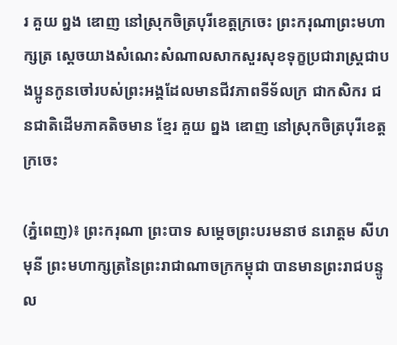រ គួយ ព្នង ឌោញ នៅស្រុកចិត្របុរីខេត្តក្រចេះ ព្រះករុណាព្រះមហាក្សត្រ ស្តេចយាងសំណេះសំណាលសាកសួរសុខទុក្ខប្រជារាស្ត្រជាបងប្អូនកូនចៅរបស់ព្រះអង្គដែលមានជីវភាពទីទ័លក្រ ជាកសិករ ជនជាតិដើមភាគតិចមាន ខ្មែរ គួយ ព្នង ឌោញ នៅស្រុកចិត្របុរីខេត្តក្រចេះ

(ភ្នំពេញ)៖ ព្រះករុណា ព្រះបាទ សម្តេចព្រះបរមនាថ នរោត្តម សីហមុនី ព្រះមហាក្សត្រនៃព្រះរាជាណាចក្រកម្ពុជា បានមានព្រះរាជបន្ទូល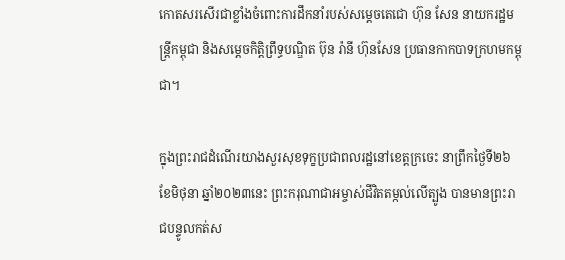កោតសរសើរជាខ្លាំងចំពោះការដឹកនាំរបស់សម្តេចតេជោ ហ៊ុន សែន នាយករដ្ឋមន្ត្រីកម្ពុជា និងសម្តេចកិត្តិព្រឹទ្ធបណ្ឌិត ប៊ុន រ៉ានី ហ៊ុនសែន ប្រធានកាកបាទក្រហមកម្ពុជា។

ក្នុងព្រះរាជដំណើរយាងសួរសុខទុក្ខប្រជាពលរដ្ឋនៅខេត្តក្រចេះ នាព្រឹកថ្ងៃទី២៦ ខែមិថុនា ឆ្នាំ២០២៣នេះ ព្រះករុណាជាអម្ចាស់ជីវិតតម្កល់លើត្បូង បានមានព្រះរាជបន្ទូលកត់ស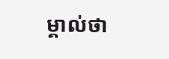ម្គាល់ថា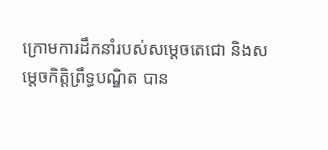ក្រោមការដឹកនាំរបស់សម្តេចតេជោ និងសម្តេចកិត្តិព្រឹទ្ធបណ្ឌិត បាន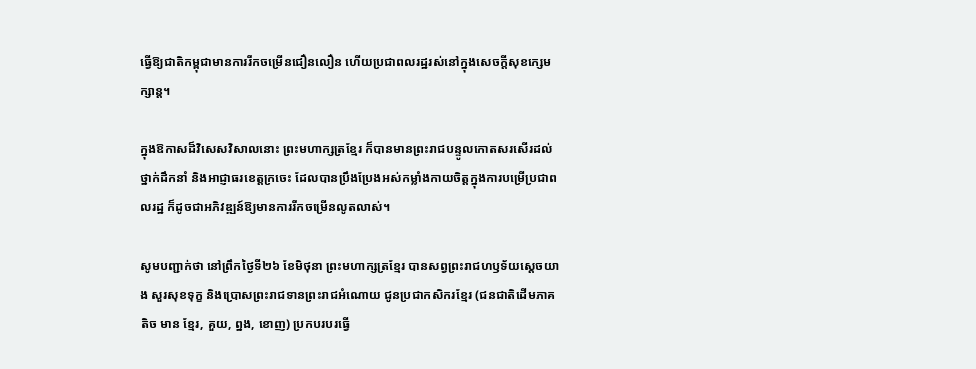ធ្វើឱ្យជាតិកម្ពុជាមានការរីកចម្រើនជឿនលឿន ហើយប្រជាពលរដ្ឋរស់នៅក្នុងសេចក្តីសុខក្សេមក្សាន្ត។

ក្នុងឱកាសដ៏វិសេសវិសាលនោះ ព្រះមហាក្សត្រខ្មែរ ក៏បានមានព្រះរាជបន្ទូលកោតសរសើរដល់ថ្នាក់ដឹកនាំ និងអាជ្ញាធរខេត្តក្រចេះ ដែលបានប្រឹងប្រែងអស់កម្លាំងកាយចិត្តក្នុងការបម្រើប្រជាពលរដ្ឋ ក៏ដូចជាអភិវឌ្ឍន៍ឱ្យមានការរីកចម្រើនលូតលាស់។

សូមបញ្ជាក់ថា នៅព្រឹកថ្ងៃទី២៦ ខែមិថុនា ព្រះមហាក្សត្រខ្មែរ បានសព្វព្រះរាជហឫទ័យស្តេចយាង សួរសុខទុក្ខ និងប្រោសព្រះរាជទានព្រះរាជអំណោយ ជូនប្រជាកសិករខ្មែរ (ជនជាតិដើមភាគតិច មាន ខ្មែរ, គួយ, ព្នង, ខោញ) ប្រកបរបរធ្វើ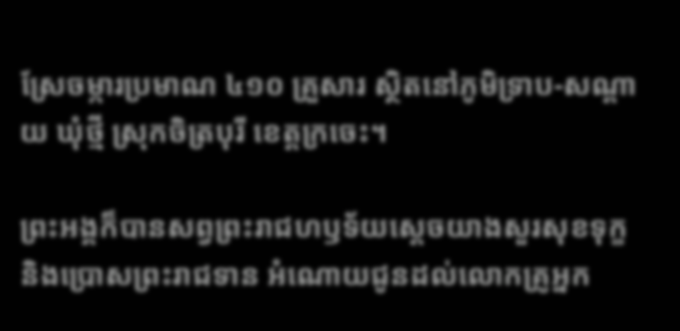ស្រែចម្ការប្រមាណ ៤១០ គ្រួសារ ស្ថិតនៅភូមិទ្រាប-សណ្តាយ ឃុំថ្មី ស្រុកចិត្របុរី ខេត្តក្រចេះ។

ព្រះអង្គក៏បានសព្វព្រះរាជហឫទ័យស្តេចយាងសួរសុខទុក្ខ និងប្រោសព្រះរាជទាន អំណោយជូនដល់លោកគ្រូអ្នក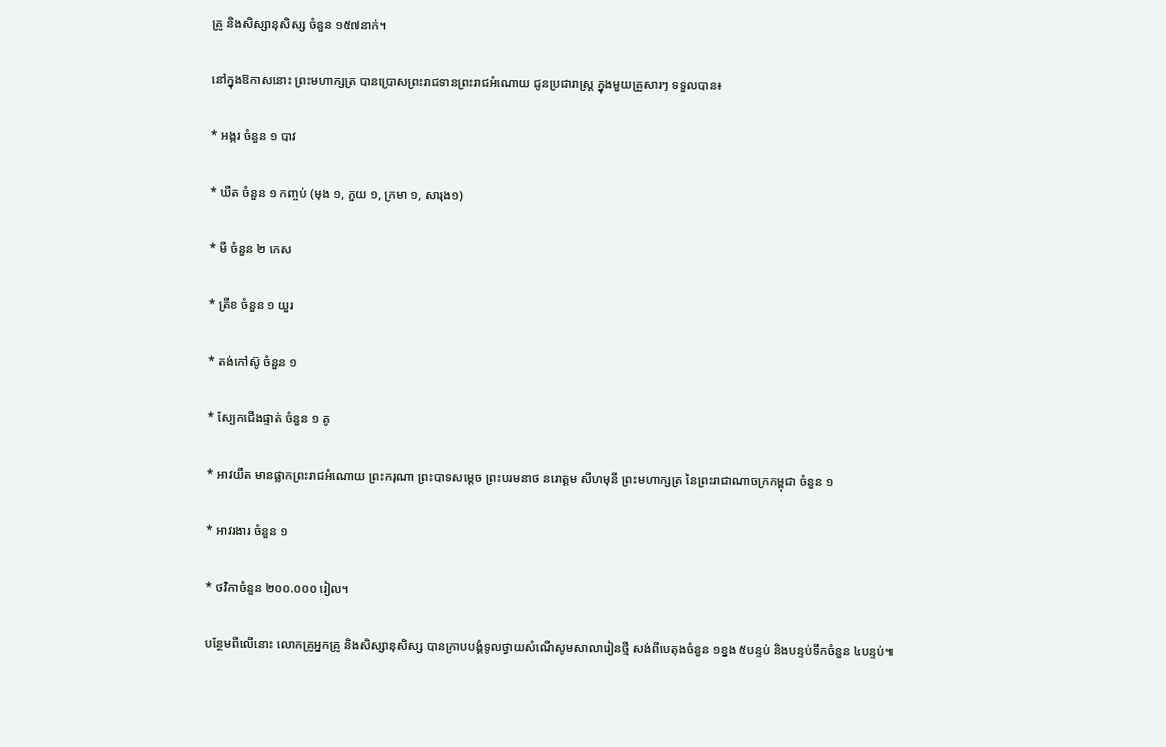គ្រូ និងសិស្សានុសិស្ស ចំនួន ១៥៧នាក់។

នៅក្នុងឱកាសនោះ ព្រះមហាក្សត្រ បានប្រោសព្រះរាជទានព្រះរាជអំណោយ ជូនប្រជារាស្ត្រ ក្នុងមួយគ្រួសារៗ ទទួលបាន៖

* អង្ករ ចំនួន ១ បាវ

* ឃីត ចំនួន ១ កញ្ចប់ (មុង ១, ភួយ ១, ក្រមា ១, សារុង១)

* មី ចំនួន ២ កេស

* ត្រីខ ចំនួន ១ យួរ

* តង់កៅស៊ូ ចំនួន ១

* ស្បែកជើងផ្ទាត់ ចំនួន ១ គូ

* អាវយឺត មានផ្លាកព្រះរាជអំណោយ ព្រះករុណា ព្រះបាទសម្តេច ព្រះបរមនាថ នរោត្ដម សីហមុនី ព្រះមហាក្សត្រ នៃព្រះរាជាណាចក្រកម្ពុជា ចំនួន ១

* អាវរងារ ចំនួន ១

* ថវិកាចំនួន ២០០.០០០ រៀល។

បន្ថែមពីលើនោះ លោកគ្រូអ្នកគ្រូ និងសិស្សានុសិស្ស បានក្រាបបង្គំទូលថ្វាយសំណើសូមសាលារៀនថ្មី សង់ពីបេតុងចំនួន ១ខ្នង ៥បន្ទប់ និងបន្ទប់ទឹកចំនួន ៤បន្ទប់៕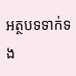អត្ថបទទាក់ទង